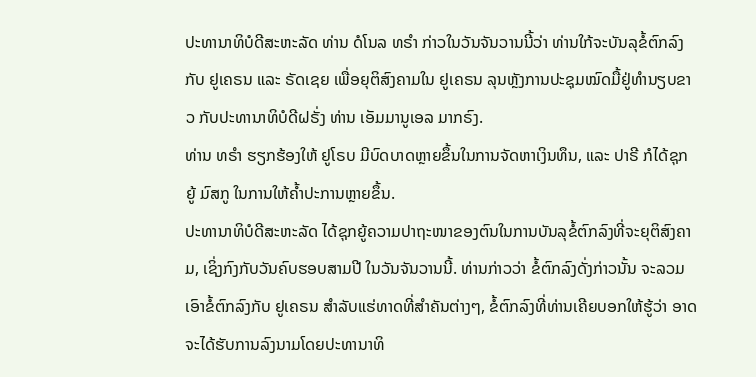ປະທານາທິບໍດີສະຫະລັດ ທ່ານ ດໍໂນລ ທຣຳ ກ່າວໃນວັນຈັນວານນີ້ວ່າ ທ່ານໃກ້ຈະບັນລຸຂໍ້ຕົກລົງກັບ ຢູເຄຣນ ແລະ ຣັດເຊຍ ເພື່ອຍຸຕິສົງຄາມໃນ ຢູເຄຣນ ລຸນຫຼັງການປະຊຸມໝົດມື້ຢູ່ທຳນຽບຂາວ ກັບປະທານາທິບໍດີຝຣັ່ງ ທ່ານ ເອັມມານູເອລ ມາກຣົງ.
ທ່ານ ທຣໍາ ຮຽກຮ້ອງໃຫ້ ຢູໂຣບ ມີບົດບາດຫຼາຍຂຶ້ນໃນການຈັດຫາເງິນທຶນ, ແລະ ປາຣີ ກໍໄດ້ຊຸກຍູ້ ມົສກູ ໃນການໃຫ້ຄໍ້າປະການຫຼາຍຂຶ້ນ.
ປະທານາທິບໍດີສະຫະລັດ ໄດ້ຊຸກຍູ້ຄວາມປາຖະໜາຂອງຕົນໃນການບັນລຸຂໍ້ຕົກລົງທີ່ຈະຍຸຕິສົງຄາມ, ເຊິ່ງກົງກັບວັນຄົບຮອບສາມປີ ໃນວັນຈັນວານນີ້. ທ່ານກ່າວວ່າ ຂໍ້ຕົກລົງດັ່ງກ່າວນັ້ນ ຈະລວມເອົາຂໍ້ຕົກລົງກັບ ຢູເຄຣນ ສຳລັບແຮ່ທາດທີ່ສຳຄັນຕ່າງໆ, ຂໍ້ຕົກລົງທີ່ທ່ານເຄີຍບອກໃຫ້ຮູ້ວ່າ ອາດຈະໄດ້ຮັບການລົງນາມໂດຍປະທານາທິ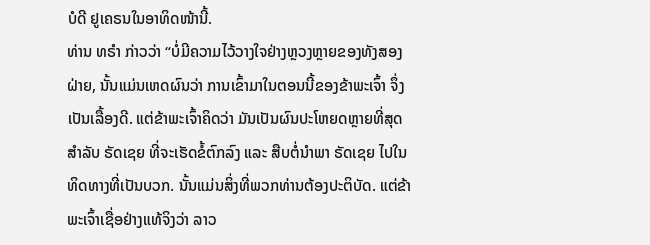ບໍດີ ຢູເຄຣນໃນອາທິດໜ້ານີ້.
ທ່ານ ທຣໍາ ກ່າວວ່າ “ບໍ່ມີຄວາມໄວ້ວາງໃຈຢ່າງຫຼວງຫຼາຍຂອງທັງສອງຝ່າຍ, ນັ້ນແມ່ນເຫດຜົນວ່າ ການເຂົ້າມາໃນຕອນນີ້ຂອງຂ້າພະເຈົ້າ ຈຶ່ງເປັນເລື້ອງດີ. ແຕ່ຂ້າພະເຈົ້າຄິດວ່າ ມັນເປັນຜົນປະໂຫຍດຫຼາຍທີ່ສຸດສໍາລັບ ຣັດເຊຍ ທີ່ຈະເຮັດຂໍ້ຕົກລົງ ແລະ ສືບຕໍ່ນຳພາ ຣັດເຊຍ ໄປໃນທິດທາງທີ່ເປັນບວກ. ນັ້ນແມ່ນສິ່ງທີ່ພວກທ່ານຕ້ອງປະຕິບັດ. ແຕ່ຂ້າພະເຈົ້າເຊື່ອຢ່າງແທ້ຈິງວ່າ ລາວ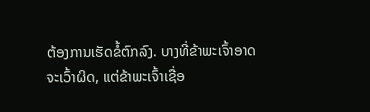ຕ້ອງການເຮັດຂໍ້ຕົກລົງ. ບາງທີ່ຂ້າພະເຈົ້າອາດຈະເວົ້າຜິດ, ແຕ່ຂ້າພະເຈົ້າເຊື່ອ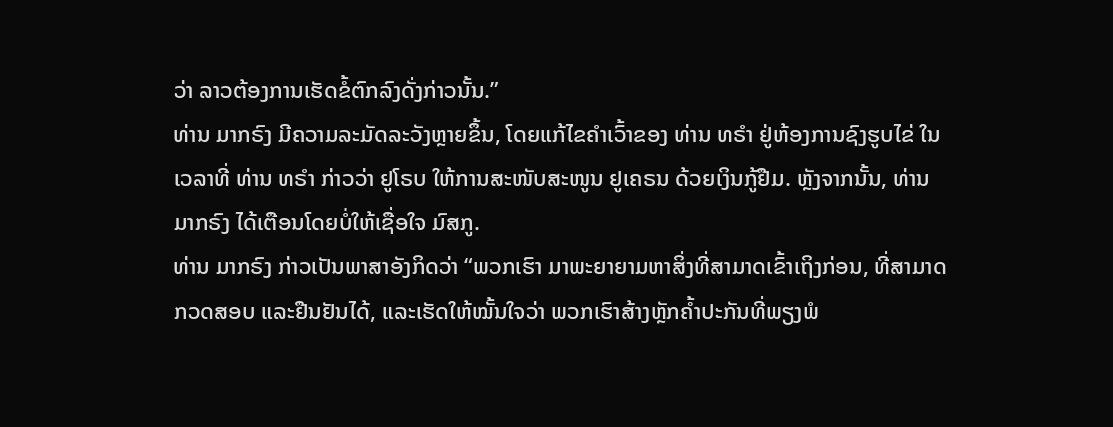ວ່າ ລາວຕ້ອງການເຮັດຂໍ້ຕົກລົງດັ່ງກ່າວນັ້ນ.”
ທ່ານ ມາກຣົງ ມີຄວາມລະມັດລະວັງຫຼາຍຂຶ້ນ, ໂດຍແກ້ໄຂຄໍາເວົ້າຂອງ ທ່ານ ທຣໍາ ຢູ່ຫ້ອງການຊົງຮູບໄຂ່ ໃນເວລາທີ່ ທ່ານ ທຣໍາ ກ່າວວ່າ ຢູໂຣບ ໃຫ້ການສະໜັບສະໜູນ ຢູເຄຣນ ດ້ວຍເງິນກູ້ຢືມ. ຫຼັງຈາກນັ້ນ, ທ່ານ ມາກຣົງ ໄດ້ເຕືອນໂດຍບໍ່ໃຫ້ເຊື່ອໃຈ ມົສກູ.
ທ່ານ ມາກຣົງ ກ່າວເປັນພາສາອັງກິດວ່າ “ພວກເຮົາ ມາພະຍາຍາມຫາສິ່ງທີ່ສາມາດເຂົ້າເຖິງກ່ອນ, ທີ່ສາມາດກວດສອບ ແລະຢືນຢັນໄດ້, ແລະເຮັດໃຫ້ໝັ້ນໃຈວ່າ ພວກເຮົາສ້າງຫຼັກຄໍ້າປະກັນທີ່ພຽງພໍ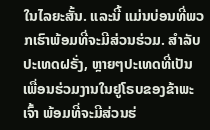ໃນໄລຍະສັ້ນ. ແລະນີ້ ແມ່ນບ່ອນທີ່ພວກເຮົາພ້ອມທີ່ຈະມີສ່ວນຮ່ວມ. ສໍາລັບປະເທດຝຣັ່ງ, ຫຼາຍໆປະເທດທີ່ເປັນເພື່ອນຮ່ວມງານໃນຢູໂຣບຂອງຂ້າພະເຈົ້າ ພ້ອມທີ່ຈະມີສ່ວນຮ່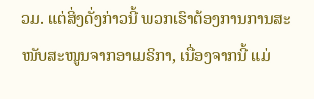ວມ. ແຕ່ສິ່ງດັ່ງກ່າວນີ້ ພວກເຮົາຕ້ອງການການສະໜັບສະໜູນຈາກອາເມຣິກາ, ເນື່ອງຈາກນີ້ ແມ່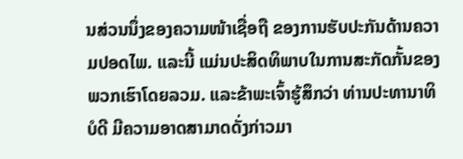ນສ່ວນນຶ່ງຂອງຄວາມໜ້າເຊື່ອຖື ຂອງການຮັບປະກັນດ້ານຄວາມປອດໄພ. ແລະນີ້ ແມ່ນປະສິດທິພາບໃນການສະກັດກັ້ນຂອງພວກເຮົາໂດຍລວມ. ແລະຂ້າພະເຈົ້າຮູ້ສຶກວ່າ ທ່ານປະທານາທິບໍດີ ມີຄວາມອາດສາມາດດັ່ງກ່າວມາ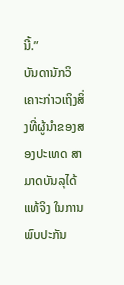ນີ້.”
ບັນດານັກວິເຄາະກ່າວເຖິງສິ່ງທີ່ຜູ້ນຳຂອງສອງປະເທດ ສາມາດບັນລຸໄດ້ແທ້ຈິງ ໃນການພົບປະກັນ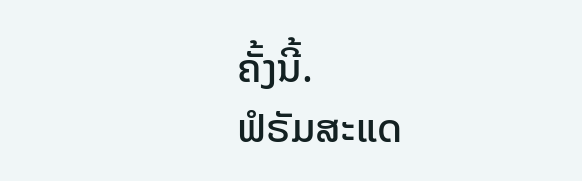ຄັ້ງນີ້.
ຟໍຣັມສະແດ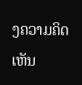ງຄວາມຄິດເຫັນ